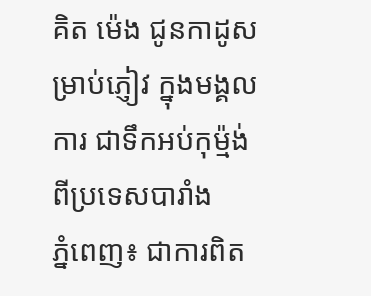គិត ម៉េង ជូនកាដូសម្រាប់ភ្ញៀវ ក្នុងមង្គលការ ជាទឹកអប់កុម្ម៉ង់ ពីប្រទេសបារាំង
ភ្នំពេញ៖ ជាការពិត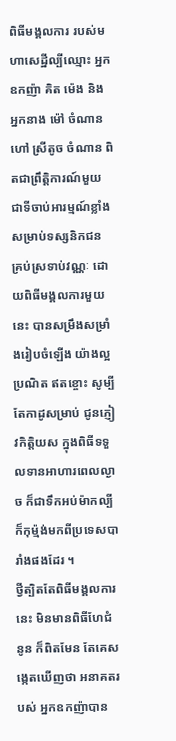ពិធីមង្គលការ របស់មហាសេដ្ឋីល្បីឈ្មោះ អ្នកឧកញ៉ា គិត ម៉េង និង អ្នកនាង ម៉ៅ ចំណាន ហៅ ស្រីតូច ចំណាន ពិតជាព្រឹត្តិការណ៍មួយ ជាទីចាប់អារម្មណ៍ខ្លាំង សម្រាប់ទស្សនិកជន គ្រប់ស្រទាប់វណ្ណៈ ដោយពិធីមង្គលការមួយនេះ បានសម្រឹងសម្រាំងរៀបចំឡើង យ៉ាងល្អប្រណិត ឥតខ្ចោះ សូម្បីតែកាដូសម្រាប់ ជូនភ្ញៀវកិត្តិយស ក្នុងពិធីទទួលទានអាហារពេលល្ងាច ក៏ជាទឹកអប់ម៉ាកល្បី ក៏កុម្ម៉ង់មកពីប្រទេសបារាំងផងដែរ ។
ថ្វីត្បិតតែពិធីមង្គលការនេះ មិនមានពិធីហែជំនូន ក៏ពិតមែន តែគេសង្កេតឃើញថា អនាគតរបស់ អ្នកឧកញ៉ាបាន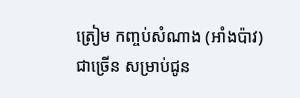ត្រៀម កញ្ចប់សំណាង (អាំងប៉ាវ)ជាច្រើន សម្រាប់ជូន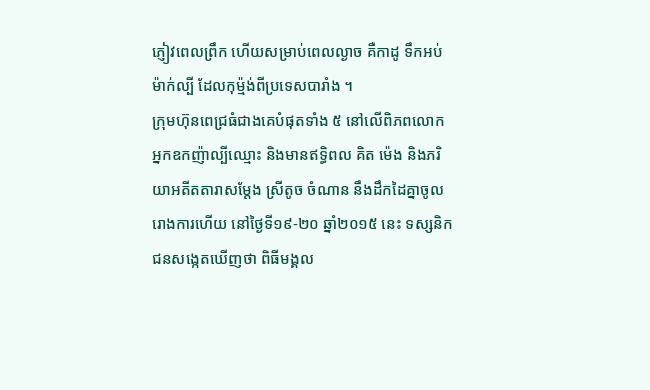ភ្ញៀវពេលព្រឹក ហើយសម្រាប់ពេលល្ងាច គឺកាដូ ទឹកអប់ម៉ាក់ល្បី ដែលកុម្ម៉ង់ពីប្រទេសបារាំង ។
ក្រុមហ៊ុនពេជ្រធំជាងគេបំផុតទាំង ៥ នៅលើពិភពលោក
អ្នកឧកញ៉ាល្បីឈ្មោះ និងមានឥទ្ធិពល គិត ម៉េង និងភរិយាអតីតតារាសម្តែង ស្រីតូច ចំណាន នឹងដឹកដៃគ្នាចូល រោងការហើយ នៅថ្ងៃទី១៩-២០ ឆ្នាំ២០១៥ នេះ ទស្សនិកជនសង្កេតឃើញថា ពិធីមង្គល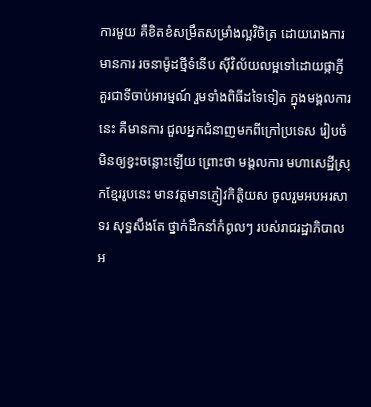ការមួយ គឺខិតខំសម្រឹតសម្រាំងល្អវិចិត្រ ដោយរោងការមានការ រចនាម៉ូដថ្មីទំនើប ស៊ីវិល័យលម្អទៅដោយផ្កាភ្ញី គួរជាទីចាប់អារម្មណ៍ រួមទាំងពិធីដទៃទៀត ក្នុងមង្គលការនេះ គឺមានការ ជួលអ្នកជំនាញមកពីក្រៅប្រទេស រៀបចំមិនឲ្យខ្វះចន្លោះឡើយ ព្រោះថា មង្គលការ មហាសេដ្ឋីស្រុកខ្មែររូបនេះ មានវត្តមានភ្ញៀវកិត្តិយស ចូលរួមអបអរសាទរ សុទ្ធសឹងតែ ថ្នាក់ដឹកនាំកំពូលៗ របស់រាជរដ្ឋាភិបាល អ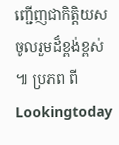ញ្ជើញជាកិត្តិយស ចូលរួមដ៏ខ្ពង់ខ្ពស់ ៕ ប្រភព ពី Lookingtoday